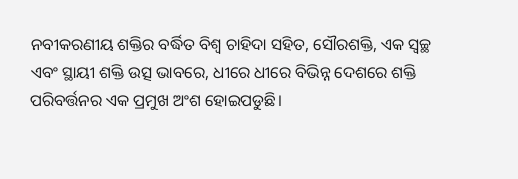ନବୀକରଣୀୟ ଶକ୍ତିର ବର୍ଦ୍ଧିତ ବିଶ୍ୱ ଚାହିଦା ସହିତ, ସୌରଶକ୍ତି, ଏକ ସ୍ୱଚ୍ଛ ଏବଂ ସ୍ଥାୟୀ ଶକ୍ତି ଉତ୍ସ ଭାବରେ, ଧୀରେ ଧୀରେ ବିଭିନ୍ନ ଦେଶରେ ଶକ୍ତି ପରିବର୍ତ୍ତନର ଏକ ପ୍ରମୁଖ ଅଂଶ ହୋଇପଡୁଛି।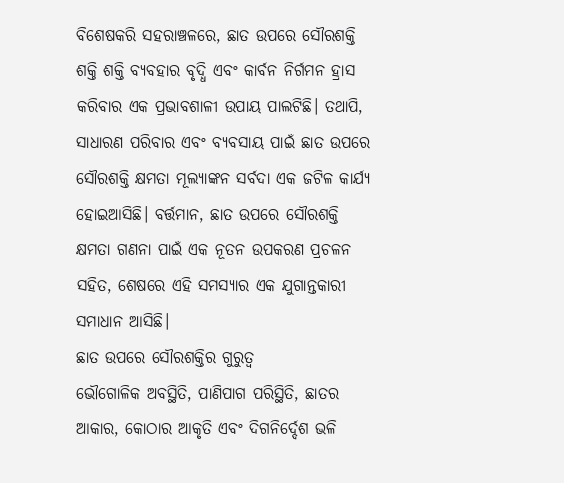ବିଶେଷକରି ସହରାଞ୍ଚଳରେ, ଛାତ ଉପରେ ସୌରଶକ୍ତି ଶକ୍ତି ଶକ୍ତି ବ୍ୟବହାର ବୃଦ୍ଧି ଏବଂ କାର୍ବନ ନିର୍ଗମନ ହ୍ରାସ କରିବାର ଏକ ପ୍ରଭାବଶାଳୀ ଉପାୟ ପାଲଟିଛି। ତଥାପି, ସାଧାରଣ ପରିବାର ଏବଂ ବ୍ୟବସାୟ ପାଇଁ ଛାତ ଉପରେ ସୌରଶକ୍ତି କ୍ଷମତା ମୂଲ୍ୟାଙ୍କନ ସର୍ବଦା ଏକ ଜଟିଳ କାର୍ଯ୍ୟ ହୋଇଆସିଛି। ବର୍ତ୍ତମାନ, ଛାତ ଉପରେ ସୌରଶକ୍ତି କ୍ଷମତା ଗଣନା ପାଇଁ ଏକ ନୂତନ ଉପକରଣ ପ୍ରଚଳନ ସହିତ, ଶେଷରେ ଏହି ସମସ୍ୟାର ଏକ ଯୁଗାନ୍ତକାରୀ ସମାଧାନ ଆସିଛି।
ଛାତ ଉପରେ ସୌରଶକ୍ତିର ଗୁରୁତ୍ୱ
ଭୌଗୋଳିକ ଅବସ୍ଥିତି, ପାଣିପାଗ ପରିସ୍ଥିତି, ଛାତର ଆକାର, କୋଠାର ଆକୃତି ଏବଂ ଦିଗନିର୍ଦ୍ଦେଶ ଭଳି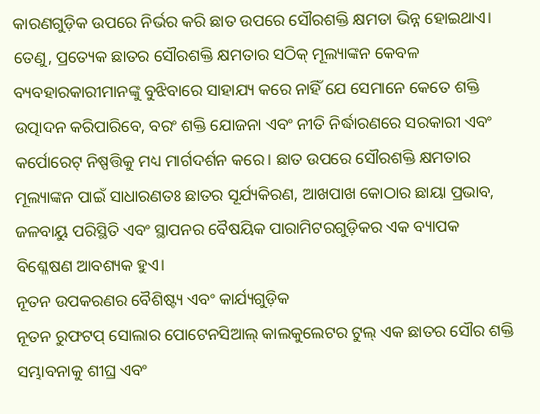କାରଣଗୁଡ଼ିକ ଉପରେ ନିର୍ଭର କରି ଛାତ ଉପରେ ସୌରଶକ୍ତି କ୍ଷମତା ଭିନ୍ନ ହୋଇଥାଏ। ତେଣୁ, ପ୍ରତ୍ୟେକ ଛାତର ସୌରଶକ୍ତି କ୍ଷମତାର ସଠିକ୍ ମୂଲ୍ୟାଙ୍କନ କେବଳ ବ୍ୟବହାରକାରୀମାନଙ୍କୁ ବୁଝିବାରେ ସାହାଯ୍ୟ କରେ ନାହିଁ ଯେ ସେମାନେ କେତେ ଶକ୍ତି ଉତ୍ପାଦନ କରିପାରିବେ, ବରଂ ଶକ୍ତି ଯୋଜନା ଏବଂ ନୀତି ନିର୍ଦ୍ଧାରଣରେ ସରକାରୀ ଏବଂ କର୍ପୋରେଟ୍ ନିଷ୍ପତ୍ତିକୁ ମଧ୍ୟ ମାର୍ଗଦର୍ଶନ କରେ। ଛାତ ଉପରେ ସୌରଶକ୍ତି କ୍ଷମତାର ମୂଲ୍ୟାଙ୍କନ ପାଇଁ ସାଧାରଣତଃ ଛାତର ସୂର୍ଯ୍ୟକିରଣ, ଆଖପାଖ କୋଠାର ଛାୟା ପ୍ରଭାବ, ଜଳବାୟୁ ପରିସ୍ଥିତି ଏବଂ ସ୍ଥାପନର ବୈଷୟିକ ପାରାମିଟରଗୁଡ଼ିକର ଏକ ବ୍ୟାପକ ବିଶ୍ଳେଷଣ ଆବଶ୍ୟକ ହୁଏ।
ନୂତନ ଉପକରଣର ବୈଶିଷ୍ଟ୍ୟ ଏବଂ କାର୍ଯ୍ୟଗୁଡ଼ିକ
ନୂତନ ରୁଫଟପ୍ ସୋଲାର ପୋଟେନସିଆଲ୍ କାଲକୁଲେଟର ଟୁଲ୍ ଏକ ଛାତର ସୌର ଶକ୍ତି ସମ୍ଭାବନାକୁ ଶୀଘ୍ର ଏବଂ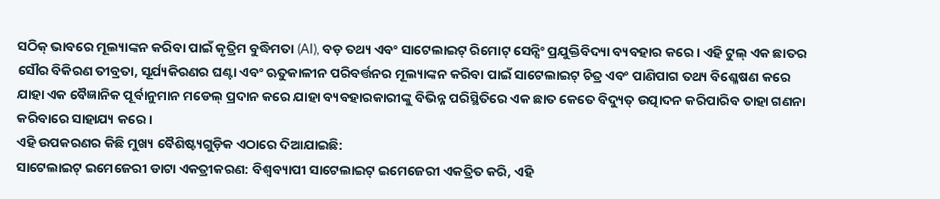ସଠିକ୍ ଭାବରେ ମୂଲ୍ୟାଙ୍କନ କରିବା ପାଇଁ କୃତ୍ରିମ ବୁଦ୍ଧିମତା (AI), ବଡ଼ ତଥ୍ୟ ଏବଂ ସାଟେଲାଇଟ୍ ରିମୋଟ୍ ସେନ୍ସିଂ ପ୍ରଯୁକ୍ତିବିଦ୍ୟା ବ୍ୟବହାର କରେ। ଏହି ଟୁଲ୍ ଏକ ଛାତର ସୌର ବିକିରଣ ତୀବ୍ରତା, ସୂର୍ଯ୍ୟକିରଣର ଘଣ୍ଟା ଏବଂ ଋତୁକାଳୀନ ପରିବର୍ତ୍ତନର ମୂଲ୍ୟାଙ୍କନ କରିବା ପାଇଁ ସାଟେଲାଇଟ୍ ଚିତ୍ର ଏବଂ ପାଣିପାଗ ତଥ୍ୟ ବିଶ୍ଳେଷଣ କରେ ଯାହା ଏକ ବୈଜ୍ଞାନିକ ପୂର୍ବାନୁମାନ ମଡେଲ୍ ପ୍ରଦାନ କରେ ଯାହା ବ୍ୟବହାରକାରୀଙ୍କୁ ବିଭିନ୍ନ ପରିସ୍ଥିତିରେ ଏକ ଛାତ କେତେ ବିଦ୍ୟୁତ୍ ଉତ୍ପାଦନ କରିପାରିବ ତାହା ଗଣନା କରିବାରେ ସାହାଯ୍ୟ କରେ।
ଏହି ଉପକରଣର କିଛି ମୁଖ୍ୟ ବୈଶିଷ୍ଟ୍ୟଗୁଡ଼ିକ ଏଠାରେ ଦିଆଯାଇଛି:
ସାଟେଲାଇଟ୍ ଇମେଜେରୀ ଡାଟା ଏକତ୍ରୀକରଣ: ବିଶ୍ୱବ୍ୟାପୀ ସାଟେଲାଇଟ୍ ଇମେଜେରୀ ଏକତ୍ରିତ କରି, ଏହି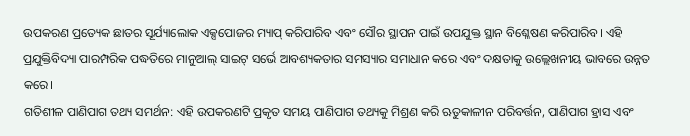ଉପକରଣ ପ୍ରତ୍ୟେକ ଛାତର ସୂର୍ଯ୍ୟାଲୋକ ଏକ୍ସପୋଜର ମ୍ୟାପ୍ କରିପାରିବ ଏବଂ ସୌର ସ୍ଥାପନ ପାଇଁ ଉପଯୁକ୍ତ ସ୍ଥାନ ବିଶ୍ଳେଷଣ କରିପାରିବ। ଏହି ପ୍ରଯୁକ୍ତିବିଦ୍ୟା ପାରମ୍ପରିକ ପଦ୍ଧତିରେ ମାନୁଆଲ୍ ସାଇଟ୍ ସର୍ଭେ ଆବଶ୍ୟକତାର ସମସ୍ୟାର ସମାଧାନ କରେ ଏବଂ ଦକ୍ଷତାକୁ ଉଲ୍ଲେଖନୀୟ ଭାବରେ ଉନ୍ନତ କରେ।
ଗତିଶୀଳ ପାଣିପାଗ ତଥ୍ୟ ସମର୍ଥନ: ଏହି ଉପକରଣଟି ପ୍ରକୃତ ସମୟ ପାଣିପାଗ ତଥ୍ୟକୁ ମିଶ୍ରଣ କରି ଋତୁକାଳୀନ ପରିବର୍ତ୍ତନ, ପାଣିପାଗ ହ୍ରାସ ଏବଂ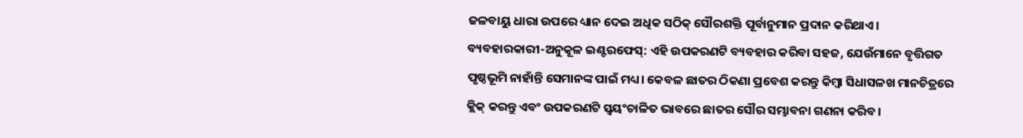ଜଳବାୟୁ ଧାରା ଉପରେ ଧ୍ୟାନ ଦେଇ ଅଧିକ ସଠିକ୍ ସୌରଶକ୍ତି ପୂର୍ବାନୁମାନ ପ୍ରଦାନ କରିଥାଏ।
ବ୍ୟବହାରକାରୀ-ଅନୁକୂଳ ଇଣ୍ଟରଫେସ୍: ଏହି ଉପକରଣଟି ବ୍ୟବହାର କରିବା ସହଜ, ଯେଉଁମାନେ ବୃତ୍ତିଗତ ପୃଷ୍ଠଭୂମି ନାହାଁନ୍ତି ସେମାନଙ୍କ ପାଇଁ ମଧ୍ୟ। କେବଳ ଛାତର ଠିକଣା ପ୍ରବେଶ କରନ୍ତୁ କିମ୍ବା ସିଧାସଳଖ ମାନଚିତ୍ରରେ କ୍ଲିକ୍ କରନ୍ତୁ ଏବଂ ଉପକରଣଟି ସ୍ୱୟଂଚାଳିତ ଭାବରେ ଛାତର ସୌର ସମ୍ଭାବନା ଗଣନା କରିବ।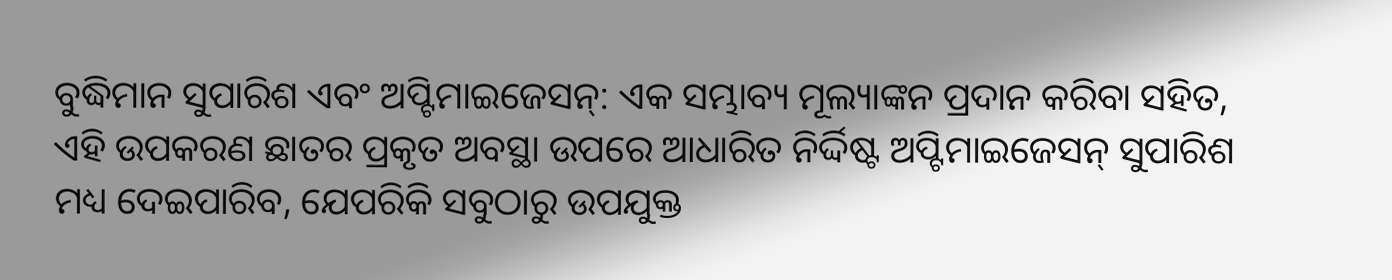ବୁଦ୍ଧିମାନ ସୁପାରିଶ ଏବଂ ଅପ୍ଟିମାଇଜେସନ୍: ଏକ ସମ୍ଭାବ୍ୟ ମୂଲ୍ୟାଙ୍କନ ପ୍ରଦାନ କରିବା ସହିତ, ଏହି ଉପକରଣ ଛାତର ପ୍ରକୃତ ଅବସ୍ଥା ଉପରେ ଆଧାରିତ ନିର୍ଦ୍ଦିଷ୍ଟ ଅପ୍ଟିମାଇଜେସନ୍ ସୁପାରିଶ ମଧ୍ୟ ଦେଇପାରିବ, ଯେପରିକି ସବୁଠାରୁ ଉପଯୁକ୍ତ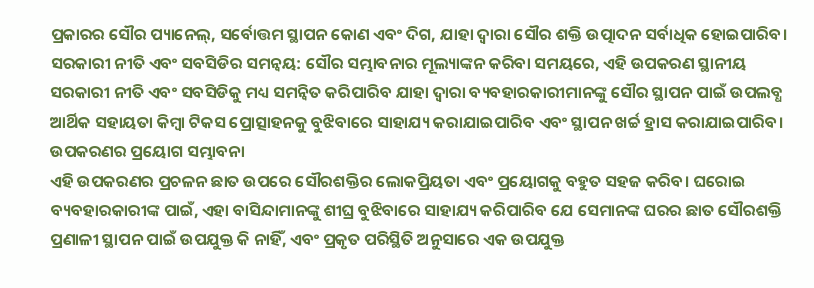ପ୍ରକାରର ସୌର ପ୍ୟାନେଲ୍, ସର୍ବୋତ୍ତମ ସ୍ଥାପନ କୋଣ ଏବଂ ଦିଗ, ଯାହା ଦ୍ୱାରା ସୌର ଶକ୍ତି ଉତ୍ପାଦନ ସର୍ବାଧିକ ହୋଇପାରିବ।
ସରକାରୀ ନୀତି ଏବଂ ସବସିଡିର ସମନ୍ୱୟ: ସୌର ସମ୍ଭାବନାର ମୂଲ୍ୟାଙ୍କନ କରିବା ସମୟରେ, ଏହି ଉପକରଣ ସ୍ଥାନୀୟ ସରକାରୀ ନୀତି ଏବଂ ସବସିଡିକୁ ମଧ୍ୟ ସମନ୍ୱିତ କରିପାରିବ ଯାହା ଦ୍ଵାରା ବ୍ୟବହାରକାରୀମାନଙ୍କୁ ସୌର ସ୍ଥାପନ ପାଇଁ ଉପଲବ୍ଧ ଆର୍ଥିକ ସହାୟତା କିମ୍ବା ଟିକସ ପ୍ରୋତ୍ସାହନକୁ ବୁଝିବାରେ ସାହାଯ୍ୟ କରାଯାଇପାରିବ ଏବଂ ସ୍ଥାପନ ଖର୍ଚ୍ଚ ହ୍ରାସ କରାଯାଇପାରିବ।
ଉପକରଣର ପ୍ରୟୋଗ ସମ୍ଭାବନା
ଏହି ଉପକରଣର ପ୍ରଚଳନ ଛାତ ଉପରେ ସୌରଶକ୍ତିର ଲୋକପ୍ରିୟତା ଏବଂ ପ୍ରୟୋଗକୁ ବହୁତ ସହଜ କରିବ। ଘରୋଇ ବ୍ୟବହାରକାରୀଙ୍କ ପାଇଁ, ଏହା ବାସିନ୍ଦାମାନଙ୍କୁ ଶୀଘ୍ର ବୁଝିବାରେ ସାହାଯ୍ୟ କରିପାରିବ ଯେ ସେମାନଙ୍କ ଘରର ଛାତ ସୌରଶକ୍ତି ପ୍ରଣାଳୀ ସ୍ଥାପନ ପାଇଁ ଉପଯୁକ୍ତ କି ନାହିଁ, ଏବଂ ପ୍ରକୃତ ପରିସ୍ଥିତି ଅନୁସାରେ ଏକ ଉପଯୁକ୍ତ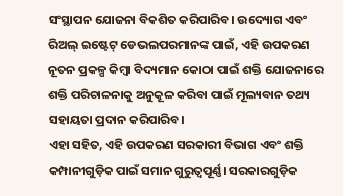ସଂସ୍ଥାପନ ଯୋଜନା ବିକଶିତ କରିପାରିବ। ଉଦ୍ୟୋଗ ଏବଂ ରିଅଲ୍ ଇଷ୍ଟେଟ୍ ଡେଭଲପରମାନଙ୍କ ପାଇଁ, ଏହି ଉପକରଣ ନୂତନ ପ୍ରକଳ୍ପ କିମ୍ବା ବିଦ୍ୟମାନ କୋଠା ପାଇଁ ଶକ୍ତି ଯୋଜନାରେ ଶକ୍ତି ପରିଚାଳନାକୁ ଅନୁକୂଳ କରିବା ପାଇଁ ମୂଲ୍ୟବାନ ତଥ୍ୟ ସହାୟତା ପ୍ରଦାନ କରିପାରିବ।
ଏହା ସହିତ, ଏହି ଉପକରଣ ସରକାରୀ ବିଭାଗ ଏବଂ ଶକ୍ତି କମ୍ପାନୀଗୁଡ଼ିକ ପାଇଁ ସମାନ ଗୁରୁତ୍ୱପୂର୍ଣ୍ଣ। ସରକାରଗୁଡ଼ିକ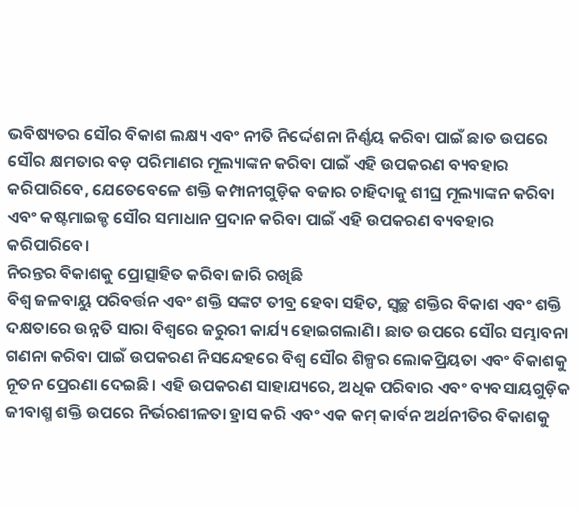ଭବିଷ୍ୟତର ସୌର ବିକାଶ ଲକ୍ଷ୍ୟ ଏବଂ ନୀତି ନିର୍ଦ୍ଦେଶନା ନିର୍ଣ୍ଣୟ କରିବା ପାଇଁ ଛାତ ଉପରେ ସୌର କ୍ଷମତାର ବଡ଼ ପରିମାଣର ମୂଲ୍ୟାଙ୍କନ କରିବା ପାଇଁ ଏହି ଉପକରଣ ବ୍ୟବହାର କରିପାରିବେ, ଯେତେବେଳେ ଶକ୍ତି କମ୍ପାନୀଗୁଡ଼ିକ ବଜାର ଚାହିଦାକୁ ଶୀଘ୍ର ମୂଲ୍ୟାଙ୍କନ କରିବା ଏବଂ କଷ୍ଟମାଇଜ୍ଡ ସୌର ସମାଧାନ ପ୍ରଦାନ କରିବା ପାଇଁ ଏହି ଉପକରଣ ବ୍ୟବହାର କରିପାରିବେ।
ନିରନ୍ତର ବିକାଶକୁ ପ୍ରୋତ୍ସାହିତ କରିବା ଜାରି ରଖିଛି
ବିଶ୍ୱ ଜଳବାୟୁ ପରିବର୍ତ୍ତନ ଏବଂ ଶକ୍ତି ସଙ୍କଟ ତୀବ୍ର ହେବା ସହିତ, ସ୍ୱଚ୍ଛ ଶକ୍ତିର ବିକାଶ ଏବଂ ଶକ୍ତି ଦକ୍ଷତାରେ ଉନ୍ନତି ସାରା ବିଶ୍ୱରେ ଜରୁରୀ କାର୍ଯ୍ୟ ହୋଇଗଲାଣି। ଛାତ ଉପରେ ସୌର ସମ୍ଭାବନା ଗଣନା କରିବା ପାଇଁ ଉପକରଣ ନିସନ୍ଦେହରେ ବିଶ୍ୱ ସୌର ଶିଳ୍ପର ଲୋକପ୍ରିୟତା ଏବଂ ବିକାଶକୁ ନୂତନ ପ୍ରେରଣା ଦେଇଛି। ଏହି ଉପକରଣ ସାହାଯ୍ୟରେ, ଅଧିକ ପରିବାର ଏବଂ ବ୍ୟବସାୟଗୁଡ଼ିକ ଜୀବାଶ୍ମ ଶକ୍ତି ଉପରେ ନିର୍ଭରଶୀଳତା ହ୍ରାସ କରି ଏବଂ ଏକ କମ୍ କାର୍ବନ ଅର୍ଥନୀତିର ବିକାଶକୁ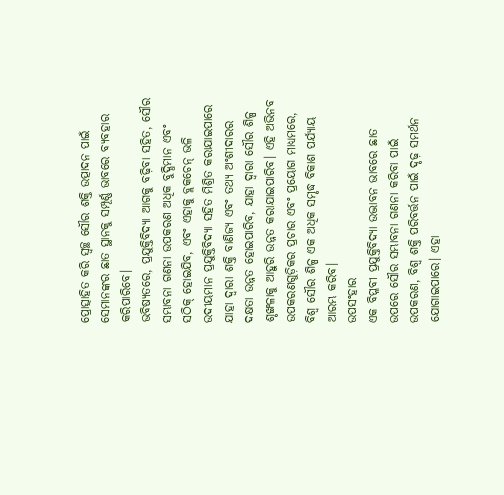ପ୍ରୋତ୍ସାହିତ କରି ସ୍ୱଚ୍ଛ ସୌର ଶକ୍ତି ଉତ୍ପାଦନ ପାଇଁ ସେମାନଙ୍କର ଛାତ ସ୍ଥାନକୁ ସମ୍ପୂର୍ଣ୍ଣ ଭାବରେ ବ୍ୟବହାର କରିପାରିବେ।
ଭବିଷ୍ୟତରେ, ପ୍ରଯୁକ୍ତିବିଦ୍ୟା ଆଗକୁ ବଢ଼ିବା ସହିତ, ସୌର ସମ୍ଭାବନା ଗଣନା ଉପକରଣ ଅଧିକ ବୁଦ୍ଧିମାନ ଏବଂ ସଠିକ୍ ହୋଇଯିବ, ଏବଂ ଏହାକୁ ବ୍ଲକଚେନ୍ ଭଳି ଉଦୀୟମାନ ପ୍ରଯୁକ୍ତିବିଦ୍ୟା ସହିତ ମିଶ୍ରିତ କରାଯାଇପାରେ ଯାହା ଦ୍ୱାରା ଶକ୍ତି ବାଣିଜ୍ୟ ଏବଂ ତଥ୍ୟ ଅଂଶୀଦାରର ଦକ୍ଷତା ଉନ୍ନତ ହୋଇପାରିବ, ଯାହା ଦ୍ୱାରା ସୌର ଶିଳ୍ପ ଶୃଙ୍ଖଳାକୁ ଆହୁରି ଉନ୍ନତ କରାଯାଇପାରିବ। ଏହି ଅଭିନବ ଉପକରଣଗୁଡ଼ିକର ପ୍ରଚାର ଏବଂ ପ୍ରୟୋଗ ମାଧ୍ୟମରେ, ବିଶ୍ୱ ସୌର ଶିଳ୍ପ ଏକ ଅଧିକ ସମୃଦ୍ଧ ବିକାଶ ପର୍ଯ୍ୟାୟ ଆରମ୍ଭ କରିବ।
ଉପସଂହାର
ଏକ ବିପ୍ଳବୀ ପ୍ରଯୁକ୍ତିବିଦ୍ୟା ଉଦ୍ଭାବନ ଭାବରେ ଛାତ ଉପରେ ସୌର ସମ୍ଭାବନା ଗଣନା କରିବା ପାଇଁ ଉପକରଣ, ବିଶ୍ୱ ଶକ୍ତି ପରିବର୍ତ୍ତନ ପାଇଁ ଦୃଢ଼ ସମର୍ଥନ ଯୋଗାଇପାରେ। ଏହା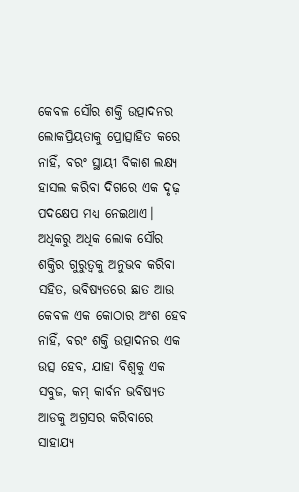କେବଳ ସୌର ଶକ୍ତି ଉତ୍ପାଦନର ଲୋକପ୍ରିୟତାକୁ ପ୍ରୋତ୍ସାହିତ କରେ ନାହିଁ, ବରଂ ସ୍ଥାୟୀ ବିକାଶ ଲକ୍ଷ୍ୟ ହାସଲ କରିବା ଦିଗରେ ଏକ ଦୃଢ଼ ପଦକ୍ଷେପ ମଧ୍ୟ ନେଇଥାଏ। ଅଧିକରୁ ଅଧିକ ଲୋକ ସୌର ଶକ୍ତିର ଗୁରୁତ୍ୱକୁ ଅନୁଭବ କରିବା ସହିତ, ଭବିଷ୍ୟତରେ ଛାତ ଆଉ କେବଳ ଏକ କୋଠାର ଅଂଶ ହେବ ନାହିଁ, ବରଂ ଶକ୍ତି ଉତ୍ପାଦନର ଏକ ଉତ୍ସ ହେବ, ଯାହା ବିଶ୍ୱକୁ ଏକ ସବୁଜ, କମ୍ କାର୍ବନ ଭବିଷ୍ୟତ ଆଡକୁ ଅଗ୍ରସର କରିବାରେ ସାହାଯ୍ୟ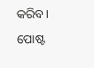କରିବ।
ପୋଷ୍ଟ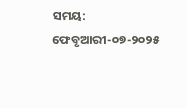ସମୟ: ଫେବୃଆରୀ-୦୭-୨୦୨୫